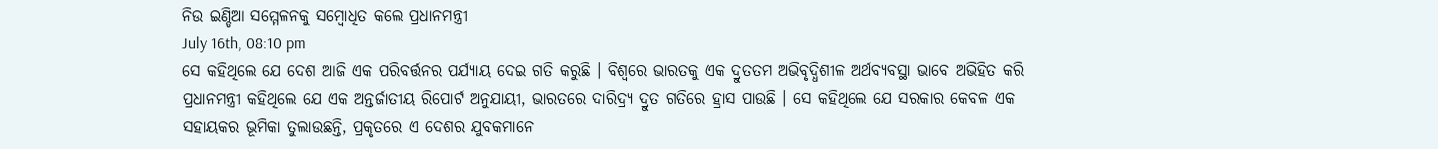ନିଉ ଇଣ୍ଡିଆ ସମ୍ମେଳନକୁ ସମ୍ବୋଧିତ କଲେ ପ୍ରଧାନମନ୍ତ୍ରୀ
July 16th, 08:10 pm
ସେ କହିଥିଲେ ଯେ ଦେଶ ଆଜି ଏକ ପରିବର୍ତ୍ତନର ପର୍ଯ୍ୟାୟ ଦେଇ ଗତି କରୁଛି । ବିଶ୍ୱରେ ଭାରତକୁ ଏକ ଦ୍ରୁତତମ ଅଭିବୃଦ୍ଧିଶୀଳ ଅର୍ଥବ୍ୟବସ୍ଥା ଭାବେ ଅଭିହିତ କରି ପ୍ରଧାନମନ୍ତ୍ରୀ କହିଥିଲେ ଯେ ଏକ ଅନ୍ତର୍ଜାତୀୟ ରିପୋର୍ଟ ଅନୁଯାୟୀ, ଭାରତରେ ଦାରିଦ୍ର୍ୟ ଦ୍ରୁତ ଗତିରେ ହ୍ରାସ ପାଉଛି । ସେ କହିଥିଲେ ଯେ ସରକାର କେବଳ ଏକ ସହାୟକର ଭୂମିକା ତୁଲାଉଛନ୍ତି, ପ୍ରକୃତରେ ଏ ଦେଶର ଯୁବକମାନେ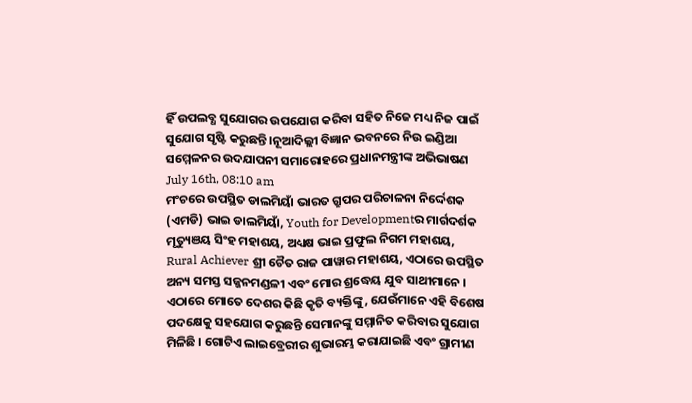ହିଁ ଉପଲବ୍ଧ ସୁଯୋଗର ଉପଯୋଗ କରିବା ସହିତ ନିଜେ ମଧ୍ୟ ନିଜ ପାଇଁ ସୁଯୋଗ ସୃଷ୍ଟି କରୁଛନ୍ତି ।ନୂଆଦିଲ୍ଲୀ ବିଜ୍ଞାନ ଭବନରେ ନିଉ ଇଣ୍ଡିଆ ସମ୍ମେଳନର ଉଦଯାପନୀ ସମାରୋହରେ ପ୍ରଧାନମନ୍ତ୍ରୀଙ୍କ ଅଭିଭାଷଣ
July 16th, 08:10 am
ମଂଚରେ ଉପସ୍ଥିତ ଡାଲମିୟାଁ ଭାରତ ଗ୍ରୁପର ପରିଚାଳନା ନିର୍ଦ୍ଦେଶକ (ଏମଡି) ଭାଇ ଡାଲମିୟାଁ, Youth for Developmentର ମାର୍ଗଦର୍ଶକ ମୃତ୍ୟୁଞୟ ସିଂହ ମହାଶୟ, ଅଧ୍ୟକ୍ଷ ଭାଇ ପ୍ରଫୁଲ ନିଗମ ମହାଶୟ, Rural Achiever ଶ୍ରୀ ଚୈତ ରାଜ ପାୱାର ମହାଶୟ, ଏଠାରେ ଉପସ୍ଥିତ ଅନ୍ୟ ସମସ୍ତ ସଜ୍ଜନମଣ୍ଡଳୀ ଏବଂ ମୋର ଶ୍ରଦ୍ଧେୟ ଯୁବ ସାଥୀମାନେ । ଏଠାରେ ମୋତେ ଦେଶର କିଛି କୃତି ବ୍ୟକ୍ତିଙ୍କୁ, ଯେଉଁମାନେ ଏହି ବିଶେଷ ପଦକ୍ଷେକୁ ସହଯୋଗ କରୁଛନ୍ତି ସେମାନଙ୍କୁ ସମ୍ମାନିତ କରିବାର ସୁଯୋଗ ମିଳିଛି । ଗୋଟିଏ ଲାଇବ୍ରେରୀର ଶୁଭାରମ୍ଭ କରାଯାଇଛି ଏବଂ ଗ୍ରାମୀଣ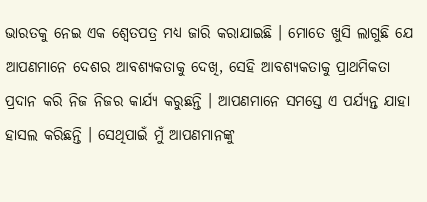ଭାରତକୁ ନେଇ ଏକ ଶ୍ଵେତପତ୍ର ମଧ୍ୟ ଜାରି କରାଯାଇଛି । ମୋତେ ଖୁସି ଲାଗୁଛି ଯେ ଆପଣମାନେ ଦେଶର ଆବଶ୍ୟକତାକୁ ଦେଖି, ସେହି ଆବଶ୍ୟକତାକୁ ପ୍ରାଥମିକତା ପ୍ରଦାନ କରି ନିଜ ନିଜର କାର୍ଯ୍ୟ କରୁଛନ୍ତି । ଆପଣମାନେ ସମସ୍ତେ ଏ ପର୍ଯ୍ୟନ୍ତ ଯାହା ହାସଲ କରିଛନ୍ତି । ସେଥିପାଇଁ ମୁଁ ଆପଣମାନଙ୍କୁ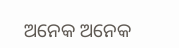ଅନେକ ଅନେକ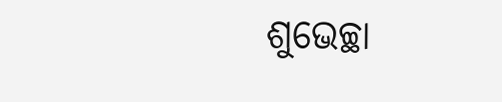ଶୁଭେଚ୍ଛା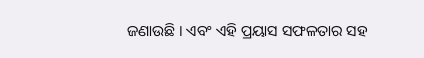ଜଣାଉଛି । ଏବଂ ଏହି ପ୍ରୟାସ ସଫଳତାର ସହ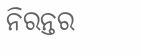ନିରନ୍ତର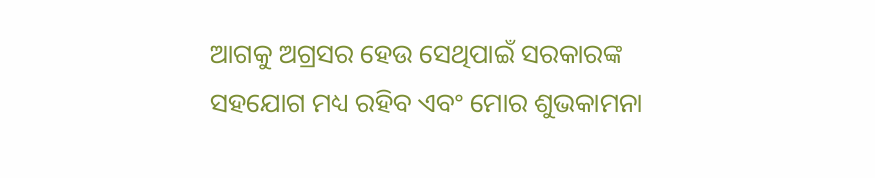ଆଗକୁ ଅଗ୍ରସର ହେଉ ସେଥିପାଇଁ ସରକାରଙ୍କ ସହଯୋଗ ମଧ୍ୟ ରହିବ ଏବଂ ମୋର ଶୁଭକାମନା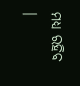ମଧ୍ୟ ରହିବ ।